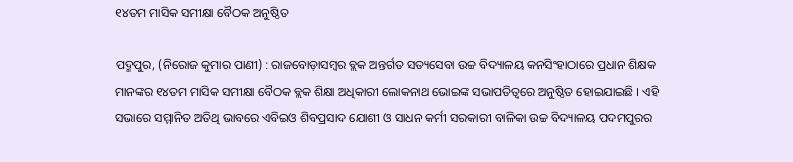୧୪ତମ ମାସିକ ସମୀକ୍ଷା ବୈଠକ ଅନୁଷ୍ଠିତ

ପଦ୍ମପୁର, (ନିରୋଜ କୁମାର ପାଣୀ) : ରାଜବୋଡ଼ାସମ୍ବର ବ୍ଲକ ଅନ୍ତର୍ଗତ ସତ୍ୟସେବା ଉଚ୍ଚ ବିଦ୍ୟାଳୟ କନସିଂହାଠାରେ ପ୍ରଧାନ ଶିକ୍ଷକ ମାନଙ୍କର ୧୪ତମ ମାସିକ ସମୀକ୍ଷା ବୈଠକ ବ୍ଲକ ଶିକ୍ଷା ଅଧିକାରୀ ଲୋକନାଥ ଭୋଇଙ୍କ ସଭାପତିତ୍ୱରେ ଅନୁଷ୍ଠିତ ହୋଇଯାଇଛି । ଏହି ସଭାରେ ସମ୍ମାନିତ ଅତିଥି ଭାବରେ ଏବିଇଓ ଶିବପ୍ରସାଦ ଯୋଶୀ ଓ ସାଧନ କର୍ମୀ ସରକାରୀ ବାଳିକା ଉଚ୍ଚ ବିଦ୍ୟାଳୟ ପଦମପୁରର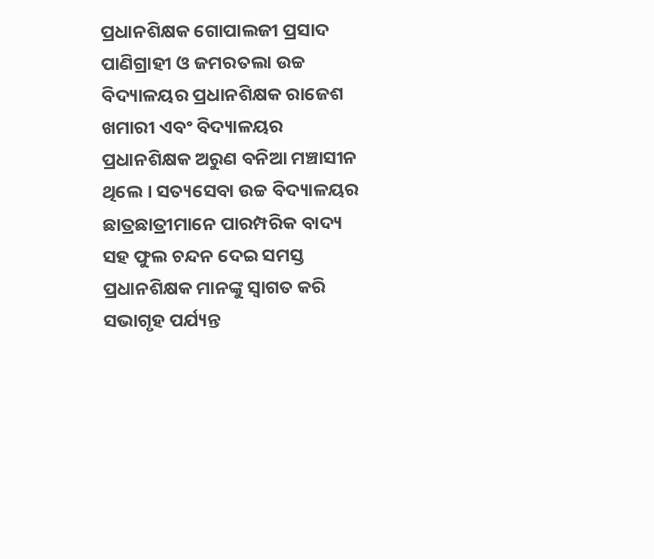ପ୍ରଧାନଶିକ୍ଷକ ଗୋପାଲଜୀ ପ୍ରସାଦ ପାଣିଗ୍ରାହୀ ଓ ଜମରତଲା ଉଚ୍ଚ ବିଦ୍ୟାଳୟର ପ୍ରଧାନଶିକ୍ଷକ ରାଜେଶ ଖମାରୀ ଏବଂ ବିଦ୍ୟାଳୟର ପ୍ରଧାନଶିକ୍ଷକ ଅରୁଣ ବନିଆ ମଞ୍ଚାସୀନ ଥିଲେ । ସତ୍ୟସେବା ଉଚ୍ଚ ବିଦ୍ୟାଳୟର ଛାତ୍ରଛାତ୍ରୀମାନେ ପାରମ୍ପରିକ ବାଦ୍ୟ ସହ ଫୁଲ ଚନ୍ଦନ ଦେଇ ସମସ୍ତ ପ୍ରଧାନଶିକ୍ଷକ ମାନଙ୍କୁ ସ୍ଵାଗତ କରି ସଭାଗୃହ ପର୍ଯ୍ୟନ୍ତ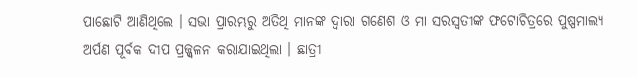ପାଛୋଟି ଆଣିଥିଲେ । ସଭା ପ୍ରାରମ୍ଭରୁ ଅତିଥି ମାନଙ୍କ ଦ୍ୱାରା ଗଣେଶ ଓ ମା ସରସ୍ୱତୀଙ୍କ ଫଟୋଚିତ୍ରରେ ପୁଷ୍ପମାଲ୍ୟ ଅର୍ପଣ ପୂର୍ବକ ଦୀପ ପ୍ରଜ୍ଜ୍ୱଳନ କରାଯାଇଥିଲା । ଛାତ୍ରୀ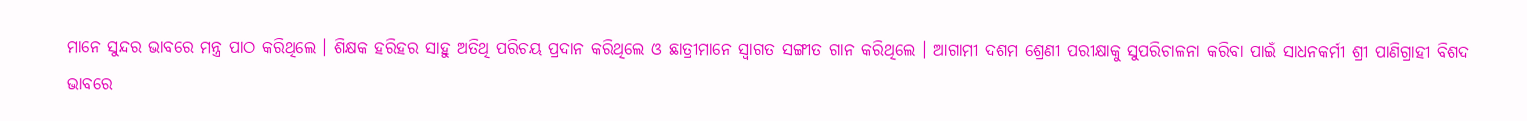ମାନେ ସୁନ୍ଦର ଭାବରେ ମନ୍ତ୍ର ପାଠ କରିଥିଲେ । ଶିକ୍ଷକ ହରିହର ସାହୁ ଅତିଥି ପରିଚୟ ପ୍ରଦାନ କରିଥିଲେ ଓ ଛାତ୍ରୀମାନେ ସ୍ୱାଗତ ସଙ୍ଗୀତ ଗାନ କରିଥିଲେ । ଆଗାମୀ ଦଶମ ଶ୍ରେଣୀ ପରୀକ୍ଷାକୁ ସୁପରିଚାଳନା କରିବା ପାଇଁ ସାଧନକର୍ମୀ ଶ୍ରୀ ପାଣିଗ୍ରାହୀ ବିଶଦ ଭାବରେ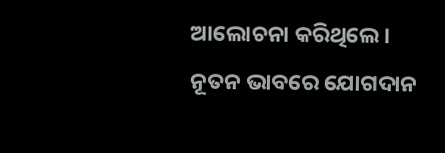ଆଲୋଚନା କରିଥିଲେ । ନୂତନ ଭାବରେ ଯୋଗଦାନ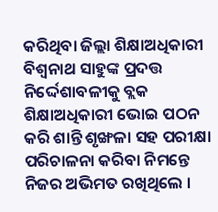କରିଥିବା ଜିଲ୍ଲା ଶିକ୍ଷାଅଧିକାରୀ ବିଶ୍ଵନାଥ ସାହୁଙ୍କ ପ୍ରଦତ୍ତ ନିର୍ଦ୍ଦେଶାବଳୀକୁ ବ୍ଲକ ଶିକ୍ଷାଅଧିକାରୀ ଭୋଇ ପଠନ କରି ଶାନ୍ତି ଶୃଙ୍ଖଳା ସହ ପରୀକ୍ଷା ପରିଚାଳନା କରିବା ନିମନ୍ତେ ନିଜର ଅଭିମତ ରଖିଥିଲେ ।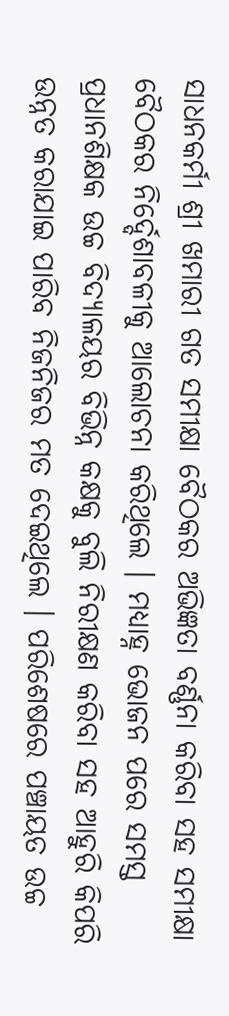ସାଧନକର୍ମୀ ଶ୍ରୀ ଖମାରୀ ଗତ ସମୀକ୍ଷା ବୈଠକର ଅଭିଜ୍ଞତା ବର୍ଣ୍ଣନା କରିବା ସହ ସମୀକ୍ଷା ବୈଠକର ନିର୍ଦ୍ଦେଶାବଳୀକୁ ଆଲୋଚନା କରିଥିଲେ । ମଧ୍ୟାହ୍ନ ଭୋଜନ ପରେ ସମସ୍ତ ପ୍ରଧାନଶିକ୍ଷକ ଉଚ୍ଚ ବିଦ୍ୟାଳୟର ବିଭିନ୍ନ କକ୍ଷକୁ ବୁଲି ନିରୀକ୍ଷଣ କରିବା ସହ ଆହୁରି କିପରି ଉନ୍ନତ କରାଯାଇ ପାରିବ ନିଜନିଜର ମତ ଦେଇଥିଲେ । ପରିଶେଷରେ ପଞ୍ଚାୟତ ଉଚ୍ଚ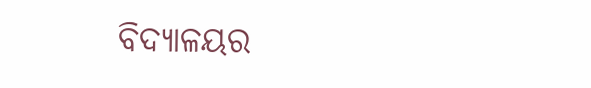ବିଦ୍ୟାଳୟର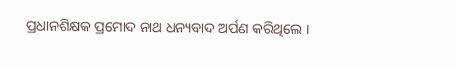ପ୍ରଧାନଶିକ୍ଷକ ପ୍ରମୋଦ ନାଥ ଧନ୍ୟବାଦ ଅର୍ପଣ କରିଥିଲେ ।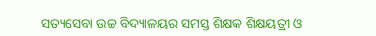ସତ୍ୟସେବା ଉଚ୍ଚ ବିଦ୍ୟାଳୟର ସମସ୍ତ ଶିକ୍ଷକ ଶିକ୍ଷୟତ୍ରୀ ଓ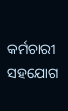କର୍ମଚାରୀ ସହଯୋଗ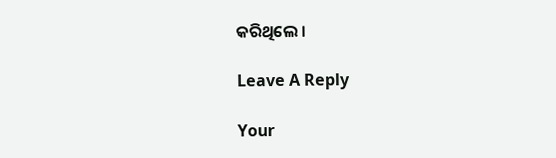କରିଥିଲେ ।

Leave A Reply

Your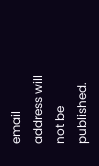email address will not be published.